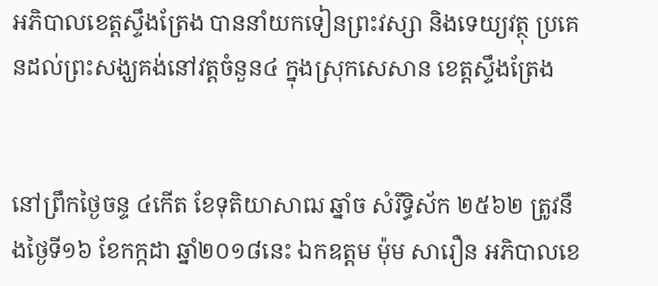អភិបាលខេត្តស្ទឹងត្រែង បាននាំយកទៀនព្រះវស្សា និងទេយ្យវត្ថុ ប្រគេនដល់ព្រះសង្ឃគង់នៅវត្តចំនួន៤ ក្នុងស្រុកសេសាន ខេត្តស្ទឹងត្រែង


នៅព្រឹកថ្ងៃចន្ទ ៤កើត ខែទុតិយាសាឍ ឆ្នាំច សំរឹទ្ធិស័ក ២៥៦២ ត្រូវនឹងថ្ងៃទី១៦ ខែកក្កដា ឆ្នាំ២០១៨នេះ ឯកឧត្តម ម៉ុម សារឿន អភិបាលខេ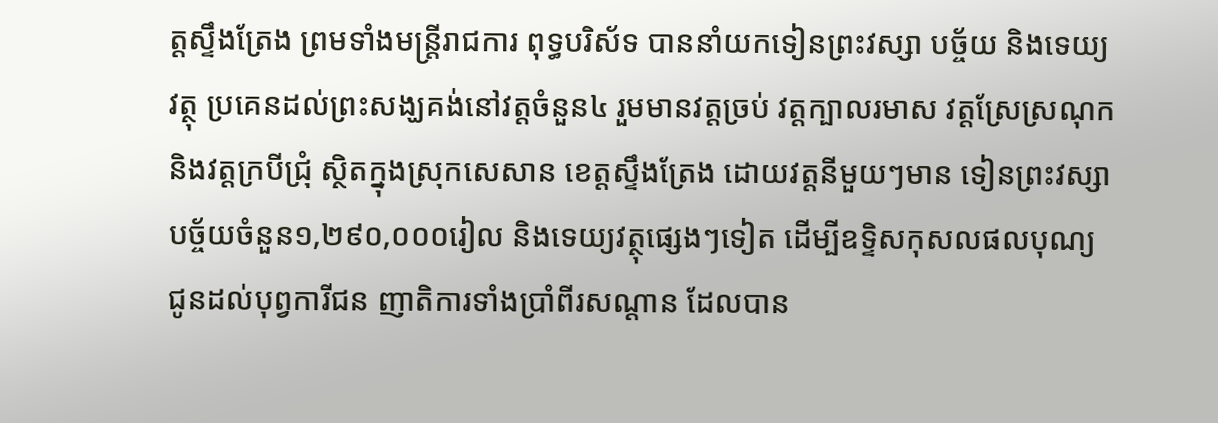ត្តស្ទឹងត្រែង ព្រមទាំងមន្ត្រីរាជការ ពុទ្ធបរិស័ទ បាននាំយកទៀនព្រះវស្សា បច្ច័យ និងទេយ្យវត្ថុ ប្រគេនដល់ព្រះសង្ឃគង់នៅវត្តចំនួន៤ រួមមានវត្តច្រប់ វត្តក្បាលរមាស វត្តស្រែស្រណុក និងវត្តក្របីជ្រុំ ស្ថិតក្នុងស្រុកសេសាន ខេត្តស្ទឹងត្រែង ដោយវត្តនីមួយៗមាន ទៀនព្រះវស្សា បច្ច័យចំនួន១,២៩០,០០០រៀល និងទេយ្យវត្ថុផ្សេងៗទៀត ដើម្បីឧទ្ទិសកុសលផលបុណ្យ ជូនដល់បុព្វការីជន ញាតិការទាំងប្រាំពីរសណ្តាន ដែលបាន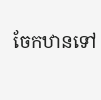ចែកឋានទៅ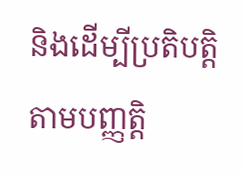និងដើម្បីប្រតិបត្តិតាមបញ្ញត្តិ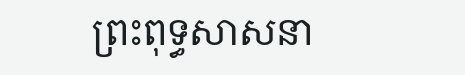ព្រះពុទ្ធសាសនា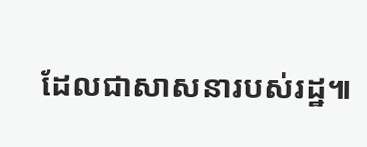ដែលជាសាសនារបស់រដ្ឋ៕